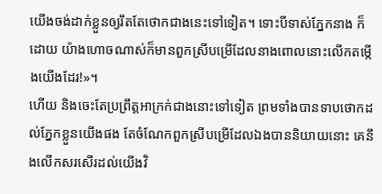យើងចង់ដាក់ខ្លួនឲ្យរឹតតែថោកជាងនេះទៅទៀត។ ទោះបីទាស់ភ្នែកនាង ក៏ដោយ យ៉ាងហោចណាស់ក៏មានពួកស្រីបម្រើដែលនាងពោលនោះលើកតម្កើងយើងដែរ!»។
ហើយ និងចេះតែប្រព្រឹត្តអាក្រក់ជាងនោះទៅទៀត ព្រមទាំងបានទាបថោកដល់ភ្នែកខ្លួនយើងផង តែចំណែកពួកស្រីបម្រើដែលឯងបាននិយាយនោះ គេនឹងលើកសរសើរដល់យើងវិ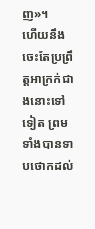ញ»។
ហើយនឹងចេះតែប្រព្រឹត្តអាក្រក់ជាងនោះទៅទៀត ព្រមទាំងបានទាបថោកដល់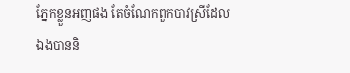ភ្នែកខ្លួនអញផង តែចំណែកពួកបាវស្រីដែលឯងបាននិ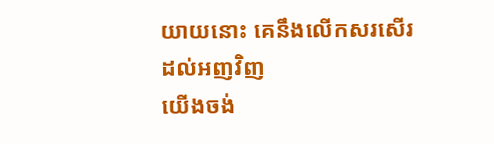យាយនោះ គេនឹងលើកសរសើរដល់អញវិញ
យើងចង់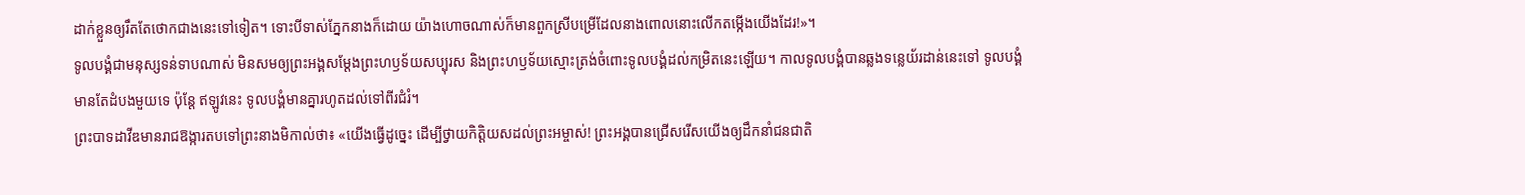ដាក់ខ្លួនឲ្យរឹតតែថោកជាងនេះទៅទៀត។ ទោះបីទាស់ភ្នែកនាងក៏ដោយ យ៉ាងហោចណាស់ក៏មានពួកស្រីបម្រើដែលនាងពោលនោះលើកតម្កើងយើងដែរ!»។
ទូលបង្គំជាមនុស្សទន់ទាបណាស់ មិនសមឲ្យព្រះអង្គសម្តែងព្រះហឫទ័យសប្បុរស និងព្រះហឫទ័យស្មោះត្រង់ចំពោះទូលបង្គំដល់កម្រិតនេះឡើយ។ កាលទូលបង្គំបានឆ្លងទន្លេយ័រដាន់នេះទៅ ទូលបង្គំមានតែដំបងមួយទេ ប៉ុន្តែ ឥឡូវនេះ ទូលបង្គំមានគ្នារហូតដល់ទៅពីរជំរំ។
ព្រះបាទដាវីឌមានរាជឱង្ការតបទៅព្រះនាងមិកាល់ថា៖ «យើងធ្វើដូច្នេះ ដើម្បីថ្វាយកិត្តិយសដល់ព្រះអម្ចាស់! ព្រះអង្គបានជ្រើសរើសយើងឲ្យដឹកនាំជនជាតិ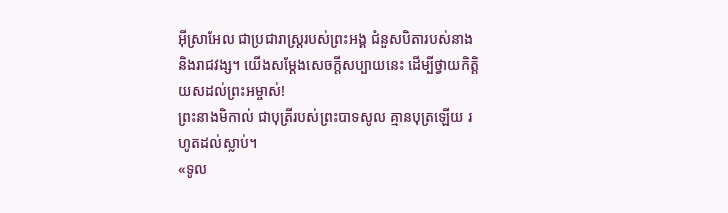អ៊ីស្រាអែល ជាប្រជារាស្ត្ររបស់ព្រះអង្គ ជំនួសបិតារបស់នាង និងរាជវង្ស។ យើងសម្តែងសេចក្ដីសប្បាយនេះ ដើម្បីថ្វាយកិត្តិយសដល់ព្រះអម្ចាស់!
ព្រះនាងមិកាល់ ជាបុត្រីរបស់ព្រះបាទសូល គ្មានបុត្រឡើយ រហូតដល់ស្លាប់។
«ទូល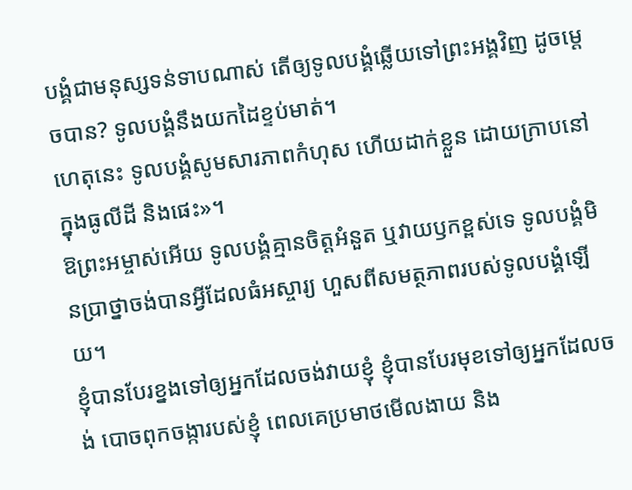បង្គំជាមនុស្សទន់ទាបណាស់ តើឲ្យទូលបង្គំឆ្លើយទៅព្រះអង្គវិញ ដូចម្ដេចបាន? ទូលបង្គំនឹងយកដៃខ្ទប់មាត់។
ហេតុនេះ ទូលបង្គំសូមសារភាពកំហុស ហើយដាក់ខ្លួន ដោយក្រាបនៅក្នុងធូលីដី និងផេះ»។
ឱព្រះអម្ចាស់អើយ ទូលបង្គំគ្មានចិត្តអំនួត ឬវាយឫកខ្ពស់ទេ ទូលបង្គំមិនប្រាថ្នាចង់បានអ្វីដែលធំអស្ចារ្យ ហួសពីសមត្ថភាពរបស់ទូលបង្គំឡើយ។
ខ្ញុំបានបែរខ្នងទៅឲ្យអ្នកដែលចង់វាយខ្ញុំ ខ្ញុំបានបែរមុខទៅឲ្យអ្នកដែលចង់ បោចពុកចង្ការបស់ខ្ញុំ ពេលគេប្រមាថមើលងាយ និង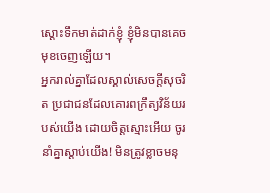ស្ដោះទឹកមាត់ដាក់ខ្ញុំ ខ្ញុំមិនបានគេចមុខចេញឡើយ។
អ្នករាល់គ្នាដែលស្គាល់សេចក្ដីសុចរិត ប្រជាជនដែលគោរពក្រឹត្យវិន័យរបស់យើង ដោយចិត្តស្មោះអើយ ចូរនាំគ្នាស្ដាប់យើង! មិនត្រូវខ្លាចមនុ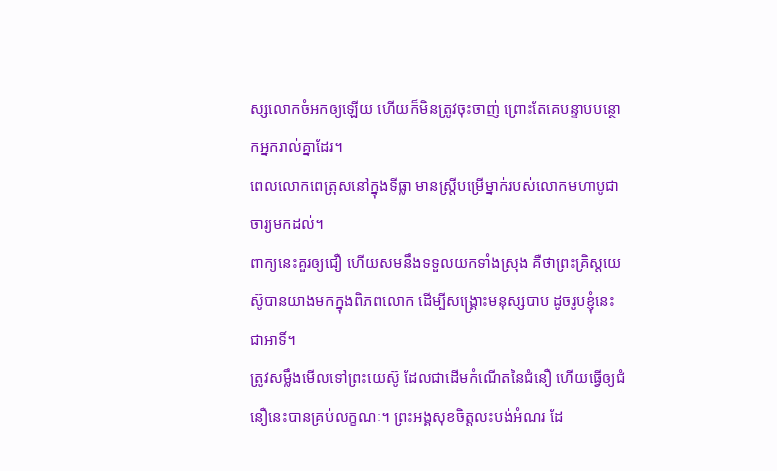ស្សលោកចំអកឲ្យឡើយ ហើយក៏មិនត្រូវចុះចាញ់ ព្រោះតែគេបន្ទាបបន្ថោកអ្នករាល់គ្នាដែរ។
ពេលលោកពេត្រុសនៅក្នុងទីធ្លា មានស្ត្រីបម្រើម្នាក់របស់លោកមហាបូជាចារ្យមកដល់។
ពាក្យនេះគួរឲ្យជឿ ហើយសមនឹងទទួលយកទាំងស្រុង គឺថាព្រះគ្រិស្តយេស៊ូបានយាងមកក្នុងពិភពលោក ដើម្បីសង្គ្រោះមនុស្សបាប ដូចរូបខ្ញុំនេះជាអាទិ៍។
ត្រូវសម្លឹងមើលទៅព្រះយេស៊ូ ដែលជាដើមកំណើតនៃជំនឿ ហើយធ្វើឲ្យជំនឿនេះបានគ្រប់លក្ខណៈ។ ព្រះអង្គសុខចិត្តលះបង់អំណរ ដែ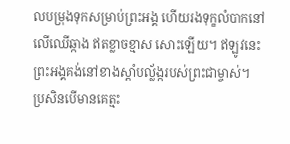លបម្រុងទុកសម្រាប់ព្រះអង្គ ហើយរងទុក្ខលំបាកនៅលើឈើឆ្កាង ឥតខ្លាចខ្មាស សោះឡើយ។ ឥឡូវនេះ ព្រះអង្គគង់នៅខាងស្ដាំបល្ល័ង្ករបស់ព្រះជាម្ចាស់។
ប្រសិនបើមានគេត្មះ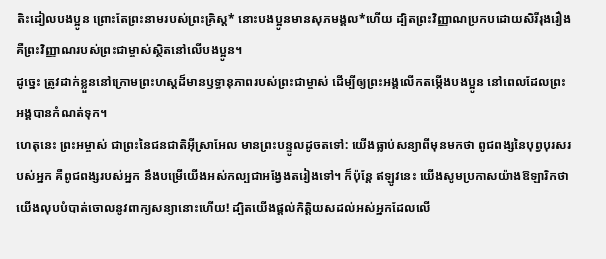តិះដៀលបងប្អូន ព្រោះតែព្រះនាមរបស់ព្រះគ្រិស្ត* នោះបងប្អូនមានសុភមង្គល*ហើយ ដ្បិតព្រះវិញ្ញាណប្រកបដោយសិរីរុងរឿង គឺព្រះវិញ្ញាណរបស់ព្រះជាម្ចាស់ស្ថិតនៅលើបងប្អូន។
ដូច្នេះ ត្រូវដាក់ខ្លួននៅក្រោមព្រះហស្ដដ៏មានឫទ្ធានុភាពរបស់ព្រះជាម្ចាស់ ដើម្បីឲ្យព្រះអង្គលើកតម្កើងបងប្អូន នៅពេលដែលព្រះអង្គបានកំណត់ទុក។
ហេតុនេះ ព្រះអម្ចាស់ ជាព្រះនៃជនជាតិអ៊ីស្រាអែល មានព្រះបន្ទូលដូចតទៅ: យើងធ្លាប់សន្យាពីមុនមកថា ពូជពង្សនៃបុព្វបុរសរបស់អ្នក គឺពូជពង្សរបស់អ្នក នឹងបម្រើយើងអស់កល្បជាអង្វែងតរៀងទៅ។ ក៏ប៉ុន្តែ ឥឡូវនេះ យើងសូមប្រកាសយ៉ាងឱឡារិកថា យើងលុបបំបាត់ចោលនូវពាក្យសន្យានោះហើយ! ដ្បិតយើងផ្ដល់កិត្តិយសដល់អស់អ្នកដែលលើ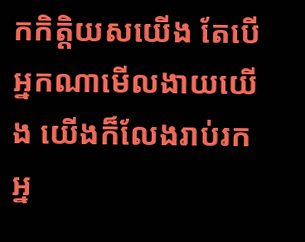កកិត្តិយសយើង តែបើអ្នកណាមើលងាយយើង យើងក៏លែងរាប់រកអ្ន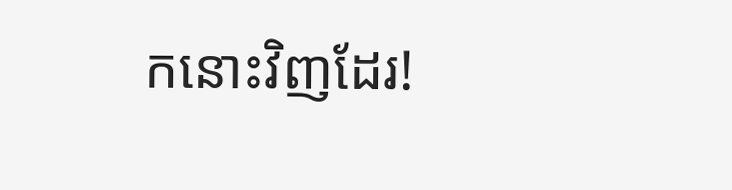កនោះវិញដែរ!